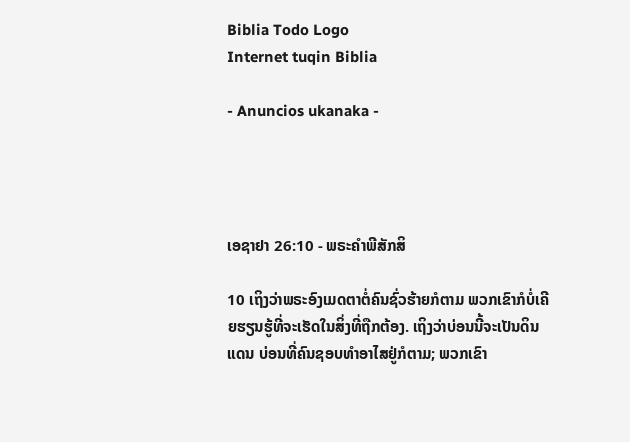Biblia Todo Logo
Internet tuqin Biblia

- Anuncios ukanaka -




ເອຊາຢາ 26:10 - ພຣະຄຳພີສັກສິ

10 ເຖິງວ່າພຣະອົງເມດຕາຕໍ່ຄົນຊົ່ວຮ້າຍກໍຕາມ ພວກເຂົາກໍບໍ່ເຄີຍຮຽນຮູ້ທີ່ຈະເຮັດໃນສິ່ງທີ່ຖືກຕ້ອງ. ເຖິງວ່າບ່ອນນີ້ຈະເປັນດິນແດນ ບ່ອນທີ່ຄົນຊອບທຳອາໄສຢູ່ກໍຕາມ; ພວກເຂົາ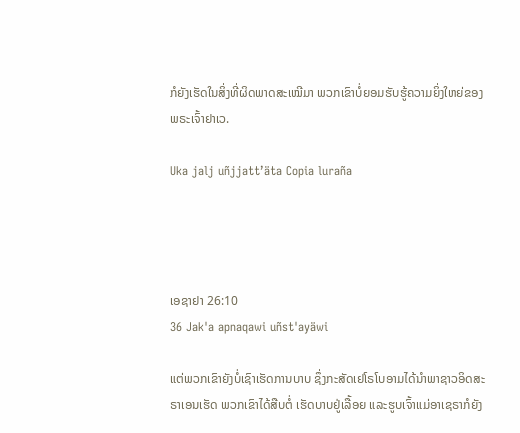ກໍຍັງເຮັດໃນສິ່ງທີ່ຜິດພາດສະເໝີມາ ພວກເຂົາບໍ່ຍອມຮັບຮູ້ຄວາມຍິ່ງໃຫຍ່ຂອງພຣະເຈົ້າຢາເວ.

Uka jalj uñjjattʼäta Copia luraña




ເອຊາຢາ 26:10
36 Jak'a apnaqawi uñst'ayäwi

ແຕ່ພວກເຂົາຍັງບໍ່ເຊົາເຮັດການບາບ ຊຶ່ງກະສັດເຢໂຣໂບອາມໄດ້ນຳພາຊາວອິດສະຣາເອນເຮັດ ພວກເຂົາໄດ້ສືບຕໍ່ ເຮັດບາບຢູ່ເລື້ອຍ ແລະຮູບເຈົ້າແມ່ອາເຊຣາກໍຍັງ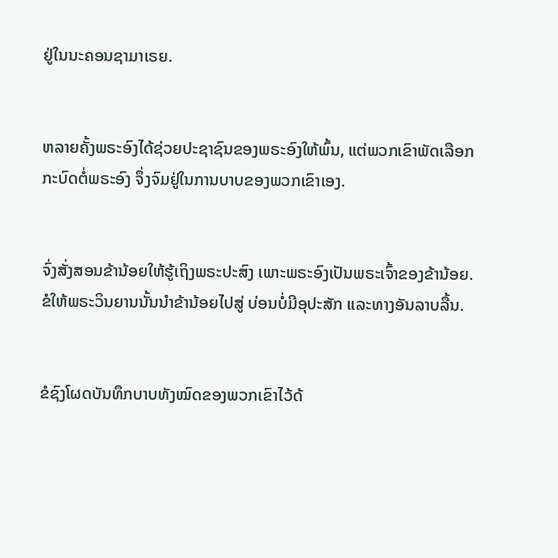ຢູ່ໃນນະຄອນຊາມາເຣຍ.


ຫລາຍຄັ້ງພຣະອົງໄດ້ຊ່ວຍປະຊາຊົນຂອງພຣະອົງໃຫ້ພົ້ນ, ແຕ່ພວກເຂົາພັດເລືອກກະບົດຕໍ່ພຣະອົງ ຈຶ່ງຈົມຢູ່ໃນການບາບຂອງພວກເຂົາເອງ.


ຈົ່ງສັ່ງສອນຂ້ານ້ອຍໃຫ້ຮູ້ເຖິງພຣະປະສົງ ເພາະພຣະອົງເປັນພຣະເຈົ້າຂອງຂ້ານ້ອຍ. ຂໍໃຫ້ພຣະວິນຍານນັ້ນນຳຂ້ານ້ອຍໄປສູ່ ບ່ອນບໍ່ມີອຸປະສັກ ແລະທາງອັນລາບລື້ນ.


ຂໍຊົງໂຜດບັນທຶກບາບທັງໝົດຂອງພວກເຂົາໄວ້ດ້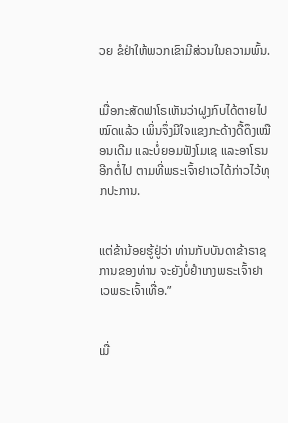ວຍ ຂໍຢ່າໃຫ້ພວກເຂົາມີສ່ວນໃນຄວາມພົ້ນ.


ເມື່ອກະສັດຟາໂຣເຫັນວ່າຝູງກົບໄດ້ຕາຍໄປໝົດແລ້ວ ເພິ່ນຈຶ່ງມີໃຈແຂງກະດ້າງດື້ດຶງເໝືອນເດີມ ແລະບໍ່ຍອມຟັງໂມເຊ ແລະອາໂຣນອີກຕໍ່ໄປ ຕາມທີ່ພຣະເຈົ້າຢາເວໄດ້ກ່າວໄວ້ທຸກປະການ.


ແຕ່ຂ້ານ້ອຍຮູ້ຢູ່ວ່າ ທ່ານກັບບັນດາຂ້າຣາຊການຂອງທ່ານ ຈະຍັງບໍ່ຢຳເກງພຣະເຈົ້າຢາເວພຣະເຈົ້າເທື່ອ.”


ເມື່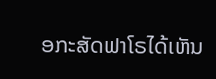ອກະສັດຟາໂຣໄດ້ເຫັນ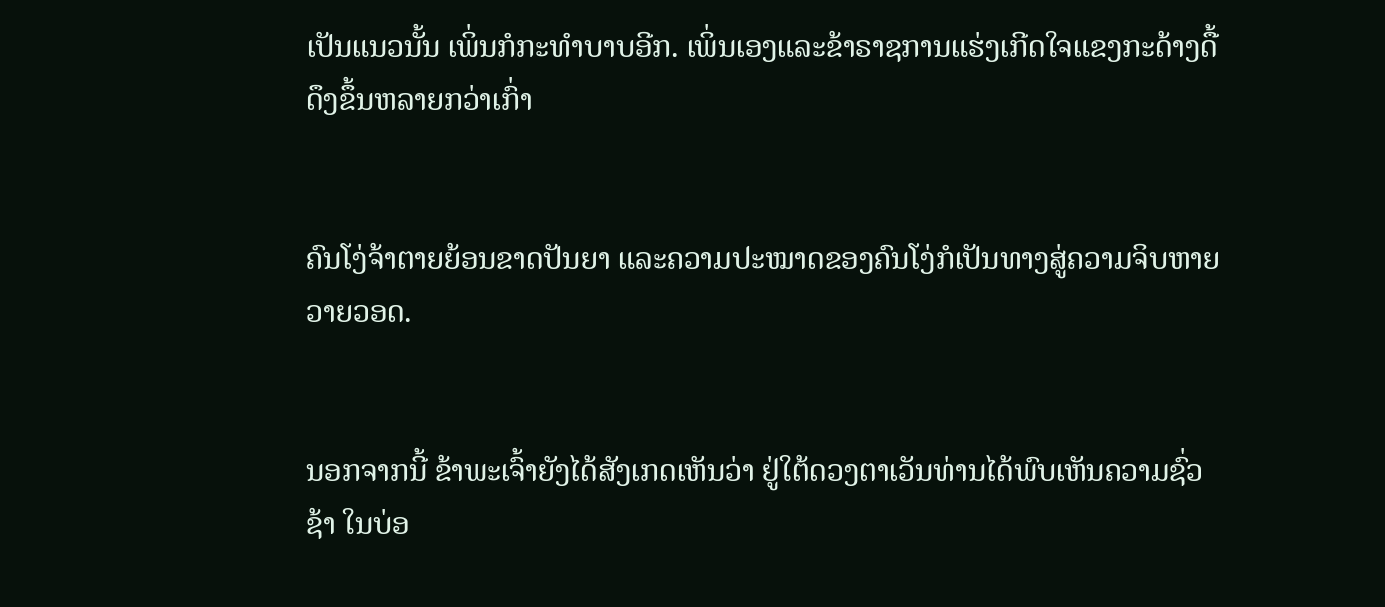ເປັນແນວນັ້ນ ເພິ່ນກໍກະທຳບາບອີກ. ເພິ່ນເອງແລະຂ້າຣາຊການແຮ່ງເກີດໃຈແຂງກະດ້າງດື້ດຶງຂຶ້ນຫລາຍກວ່າເກົ່າ


ຄົນໂງ່ຈ້າຕາຍຍ້ອນຂາດປັນຍາ ແລະຄວາມປະໝາດຂອງຄົນໂງ່ກໍເປັນທາງສູ່ຄວາມຈິບຫາຍວາຍວອດ.


ນອກຈາກນີ້ ຂ້າພະເຈົ້າຍັງໄດ້ສັງເກດເຫັນວ່າ ຢູ່ໃຕ້ດວງຕາເວັນທ່ານໄດ້ພົບເຫັນຄວາມຊົ່ວຊ້າ ໃນບ່ອ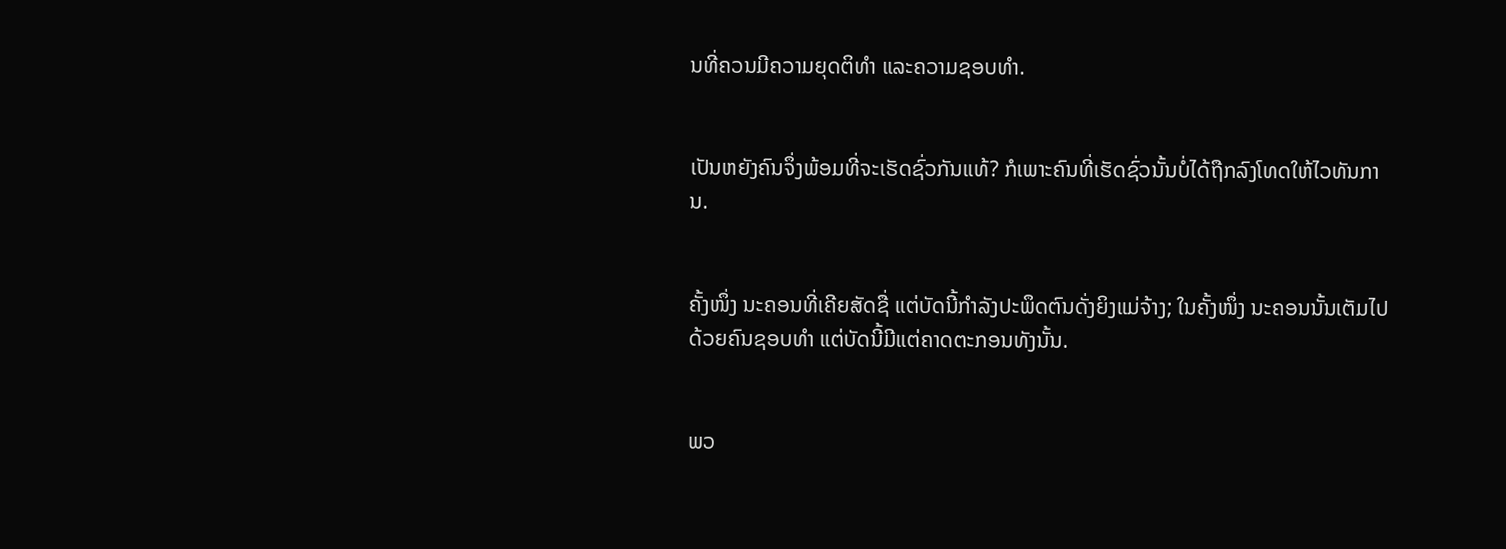ນທີ່ຄວນມີຄວາມຍຸດຕິທຳ ແລະຄວາມຊອບທຳ.


ເປັນຫຍັງຄົນຈຶ່ງພ້ອມທີ່ຈະເຮັດຊົ່ວກັນແທ້? ກໍເພາະຄົນທີ່ເຮັດຊົ່ວນັ້ນບໍ່ໄດ້ຖືກລົງໂທດໃຫ້ໄວທັນການ.


ຄັ້ງໜຶ່ງ ນະຄອນທີ່ເຄີຍສັດຊື່ ແຕ່ບັດນີ້ກຳລັງປະພຶດຕົນດັ່ງຍິງແມ່ຈ້າງ; ໃນຄັ້ງໜຶ່ງ ນະຄອນນັ້ນເຕັມໄປດ້ວຍຄົນຊອບທຳ ແຕ່ບັດນີ້ມີແຕ່ຄາດຕະກອນທັງນັ້ນ.


ພວ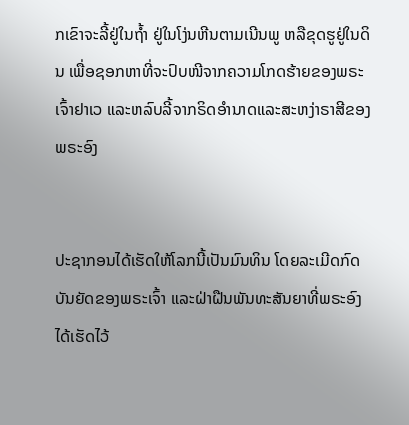ກເຂົາຈະລີ້ຢູ່ໃນຖໍ້າ ຢູ່ໃນໂງ່ນຫີນຕາມເນີນພູ ຫລືຂຸດຮູຢູ່ໃນດິນ ເພື່ອຊອກຫາທີ່ຈະປົບໜີຈາກຄວາມໂກດຮ້າຍຂອງພຣະເຈົ້າຢາເວ ແລະຫລົບລີ້ຈາກຣິດອຳນາດແລະສະຫງ່າຣາສີຂອງພຣະອົງ


ປະຊາກອນໄດ້ເຮັດໃຫ້ໂລກນີ້ເປັນມົນທິນ ໂດຍລະເມີດກົດບັນຍັດຂອງພຣະເຈົ້າ ແລະຝ່າຝືນພັນທະສັນຍາທີ່ພຣະອົງໄດ້ເຮັດໄວ້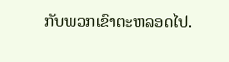ກັບພວກເຂົາຕະຫລອດໄປ.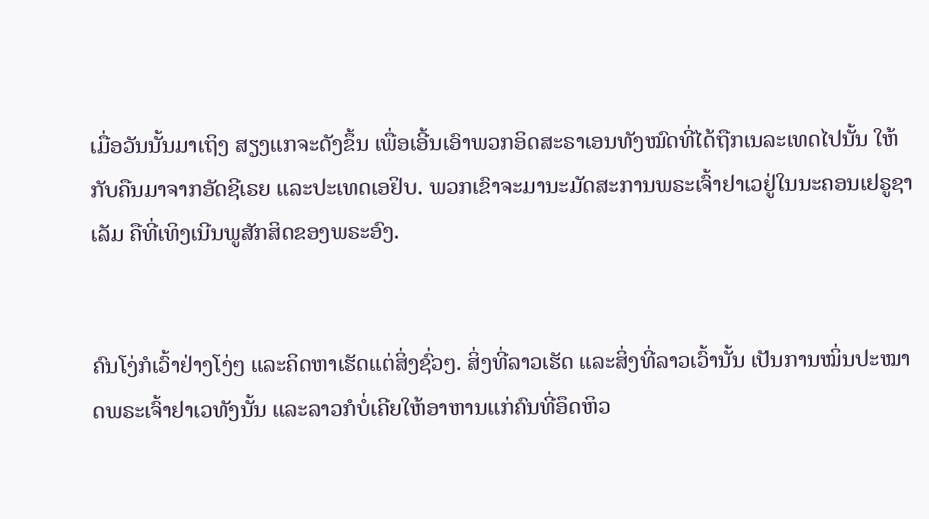ເມື່ອວັນນັ້ນມາເຖິງ ສຽງແກຈະດັງຂຶ້ນ ເພື່ອເອີ້ນເອົາພວກອິດສະຣາເອນທັງໝົດທີ່ໄດ້ຖືກເນລະເທດໄປນັ້ນ ໃຫ້ກັບຄືນມາຈາກອັດຊີເຣຍ ແລະປະເທດເອຢິບ. ພວກເຂົາຈະມານະມັດສະການພຣະເຈົ້າຢາເວຢູ່ໃນນະຄອນເຢຣູຊາເລັມ ຄືທີ່ເທິງເນີນພູສັກສິດຂອງພຣະອົງ.


ຄົນໂງ່ກໍເວົ້າຢ່າງໂງ່ໆ ແລະຄິດຫາເຮັດແຕ່ສິ່ງຊົ່ວໆ. ສິ່ງທີ່ລາວເຮັດ ແລະສິ່ງທີ່ລາວເວົ້ານັ້ນ ເປັນການໝິ່ນປະໝາດພຣະເຈົ້າຢາເວທັງນັ້ນ ແລະລາວກໍບໍ່ເຄີຍໃຫ້ອາຫານແກ່ຄົນທີ່ອຶດຫິວ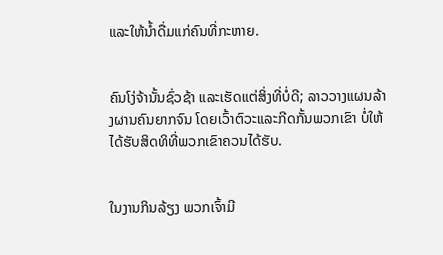ແລະໃຫ້ນໍ້າດື່ມແກ່ຄົນທີ່ກະຫາຍ.


ຄົນໂງ່ຈ້ານັ້ນຊົ່ວຊ້າ ແລະເຮັດແຕ່ສິ່ງທີ່ບໍ່ດີ; ລາວວາງແຜນລ້າງຜານຄົນຍາກຈົນ ໂດຍເວົ້າຕົວະແລະກີດກັ້ນພວກເຂົາ ບໍ່ໃຫ້ໄດ້ຮັບສິດທິທີ່ພວກເຂົາຄວນໄດ້ຮັບ.


ໃນງານກິນລ້ຽງ ພວກເຈົ້າມີ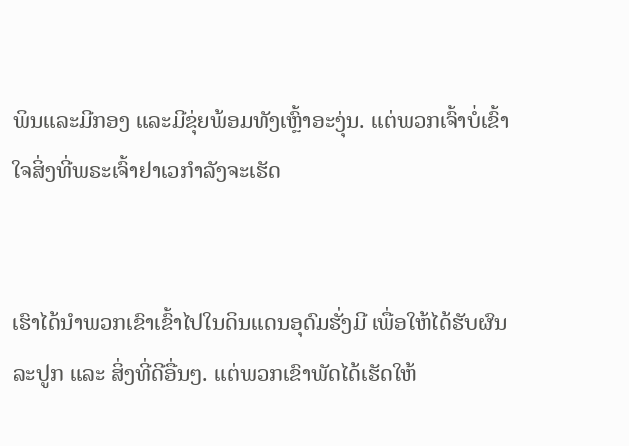ພິນແລະມີກອງ ແລະມີຂຸ່ຍພ້ອມທັງເຫຼົ້າອະງຸ່ນ. ແຕ່ພວກເຈົ້າບໍ່ເຂົ້າໃຈສິ່ງທີ່ພຣະເຈົ້າຢາເວກຳລັງຈະເຮັດ


ເຮົາໄດ້ນຳພວກເຂົາເຂົ້າໄປໃນດິນແດນອຸດົມຮັ່ງມີ ເພື່ອໃຫ້ໄດ້ຮັບຜົນລະປູກ ແລະ ສິ່ງທີ່ດີອື່ນໆ. ແຕ່ພວກເຂົາພັດໄດ້ເຮັດໃຫ້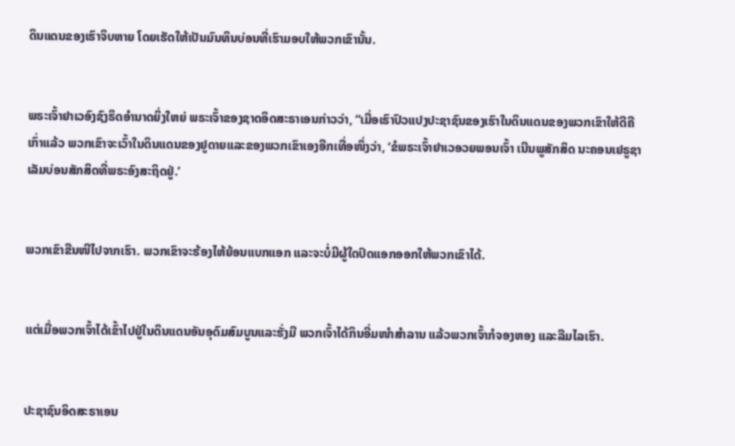ດິນແດນຂອງເຮົາຈິບຫາຍ ໂດຍເຮັດໃຫ້ເປັນມົນທິນບ່ອນທີ່ເຮົາມອບໃຫ້ພວກເຂົານັ້ນ.


ພຣະເຈົ້າຢາເວອົງຊົງຣິດອຳນາດຍິ່ງໃຫຍ່ ພຣະເຈົ້າຂອງຊາດອິດສະຣາເອນກ່າວວ່າ, “ເມື່ອເຮົາປົວແປງປະຊາຊົນຂອງເຮົາໃນດິນແດນຂອງພວກເຂົາໃຫ້ດີຄືເກົ່າແລ້ວ ພວກເຂົາຈະເວົ້າໃນດິນແດນຂອງຢູດາຍແລະຂອງພວກເຂົາເອງອີກເທື່ອໜຶ່ງວ່າ, ‘ຂໍພຣະເຈົ້າຢາເວອວຍພອນເຈົ້າ ເນີນພູສັກສິດ ນະຄອນເຢຣູຊາເລັມບ່ອນສັກສິດທີ່ພຣະອົງສະຖິດຢູ່.’


ພວກເຂົາຂືນໜີໄປຈາກເຮົາ. ພວກເຂົາຈະຮ້ອງໄຫ້ຍ້ອນແບກແອກ ແລະຈະບໍ່ມີຜູ້ໃດປົດແອກອອກໃຫ້ພວກເຂົາໄດ້.


ແຕ່ເມື່ອພວກເຈົ້າໄດ້ເຂົ້າໄປຢູ່ໃນດິນແດນອັນອຸດົມສົມບູນແລະຮັ່ງມີ ພວກເຈົ້າໄດ້ກິນອີ່ມໜຳສຳລານ ແລ້ວພວກເຈົ້າກໍຈອງຫອງ ແລະລືມໄລເຮົາ.


ປະຊາຊົນອິດສະຣາເອນ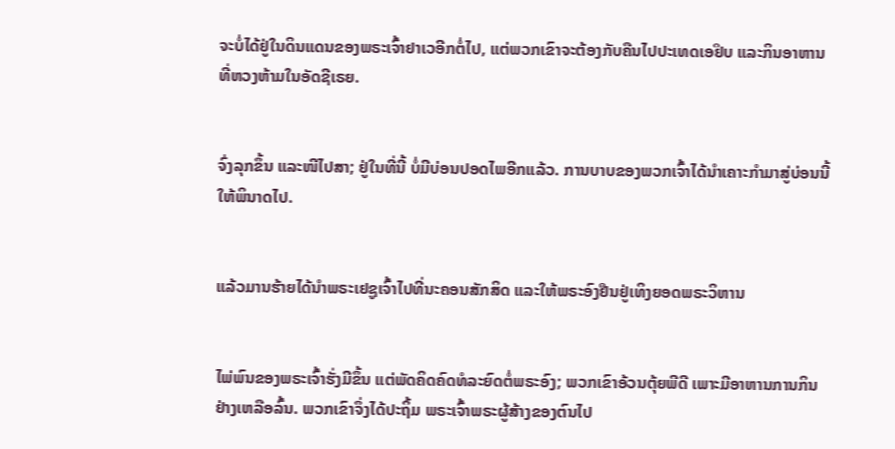ຈະບໍ່ໄດ້ຢູ່ໃນດິນແດນຂອງພຣະເຈົ້າຢາເວອີກຕໍ່ໄປ, ແຕ່ພວກເຂົາຈະຕ້ອງກັບຄືນໄປປະເທດເອຢິບ ແລະກິນອາຫານທີ່ຫວງຫ້າມໃນອັດຊີເຣຍ.


ຈົ່ງລຸກຂຶ້ນ ແລະໜີໄປສາ; ຢູ່ໃນທີ່ນີ້ ບໍ່ມີບ່ອນປອດໄພອີກແລ້ວ. ການບາບຂອງພວກເຈົ້າໄດ້ນຳເຄາະກຳມາສູ່ບ່ອນນີ້ໃຫ້ພິນາດໄປ.


ແລ້ວມານຮ້າຍໄດ້ນຳພຣະເຢຊູເຈົ້າໄປທີ່ນະຄອນສັກສິດ ແລະໃຫ້ພຣະອົງຢືນຢູ່ເທິງຍອດພຣະວິຫານ


ໄພ່ພົນຂອງພຣະເຈົ້າຮັ່ງມີຂຶ້ນ ແຕ່ພັດຄິດຄົດທໍລະຍົດຕໍ່ພຣະອົງ; ພວກເຂົາອ້ວນຕຸ້ຍພີດີ ເພາະມີອາຫານການກິນຢ່າງເຫລືອລົ້ນ. ພວກເຂົາຈຶ່ງໄດ້ປະຖິ້ມ ພຣະເຈົ້າພຣະຜູ້ສ້າງຂອງຕົນໄປ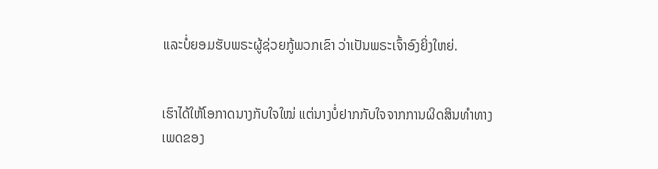ແລະບໍ່ຍອມຮັບພຣະຜູ້ຊ່ວຍກູ້ພວກເຂົາ ວ່າເປັນພຣະເຈົ້າອົງຍິ່ງໃຫຍ່.


ເຮົາໄດ້ໃຫ້ໂອກາດນາງກັບໃຈໃໝ່ ແຕ່ນາງບໍ່ຢາກກັບໃຈຈາກການຜິດສິນທຳທາງເພດຂອງ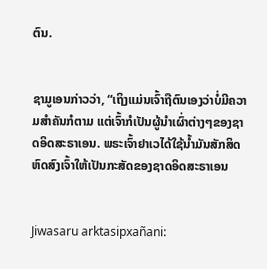ຕົນ.


ຊາມູເອນກ່າວວ່າ, “ເຖິງແມ່ນເຈົ້າຖືຕົນເອງວ່າບໍ່ມີຄວາມສຳຄັນກໍຕາມ ແຕ່ເຈົ້າກໍເປັນຜູ້ນຳເຜົ່າຕ່າງໆຂອງຊາດອິດສະຣາເອນ. ພຣະເຈົ້າຢາເວໄດ້ໃຊ້ນໍ້າມັນສັກສິດຫົດສົງເຈົ້າໃຫ້ເປັນກະສັດຂອງຊາດອິດສະຣາເອນ


Jiwasaru arktasipxañani: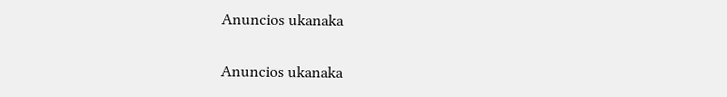Anuncios ukanaka


Anuncios ukanaka